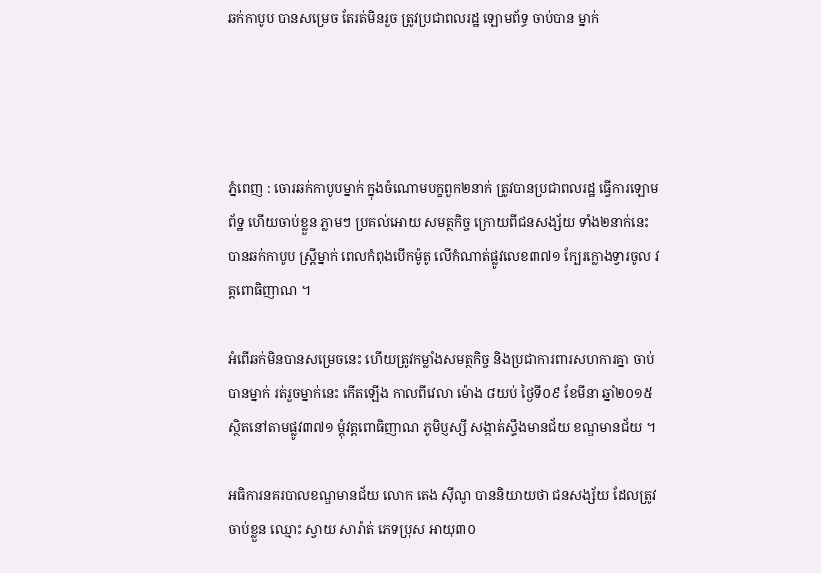ឆក់កាបូប បានសម្រេច តែរត់មិនរួច ត្រូវប្រជាពលរដ្ឋ ឡោមព័ទ្ធ ចាប់បាន ម្នាក់




ភ្នំពេញ : ចោរឆក់កាបូបម្នាក់ ក្នុងចំណោមបក្ខពួក២នាក់ ត្រូវបានប្រជាពលរដ្ឋ ធ្វើការឡោមព័ទ្ឋ ហើយចាប់ខ្លួន ភ្លាមៗ ប្រគល់អោយ សមត្ថកិច្ច ក្រោយពីជនសង្ស័យ ទាំង២នាក់នេះ បានឆក់កាបូប ស្រ្តីម្នាក់ ពេលកំពុងបើកម៉ូតូ លើកំណាត់ផ្លូវលេខ៣៧១ ក្បែរក្លោងទ្វារចូល វត្តពោធិញាណ ។

អំពើឆក់មិនបានសម្រេចនេះ ហើយត្រូវកម្លាំងសមត្ថកិច្ច និងប្រជាការពារសហការគ្នា ចាប់បានម្នាក់ រត់រួចម្នាក់នេះ កើតឡើង កាលពីវេលា ម៉ោង ៨យប់ ថ្ងៃទី០៩ ខែមីនា ឆ្នាំ២០១៥ ស្ថិតនៅតាមផ្លូវ៣៧១ ម្តុំវត្តពោធិញាណ ភូមិប្ញស្សី សង្កាត់ស្ទឹងមានជ័យ ខណ្ឌមានជ័យ ។

អធិការនគរបាលខណ្ឌមានជ័យ លោក តេង សុីណូ បាននិយាយថា ជនសង្ស័យ ដែលត្រូវចាប់ខ្លួន ឈ្មោះ ស្វាយ សារ៉ាត់ ភេទប្រុស អាយុ៣០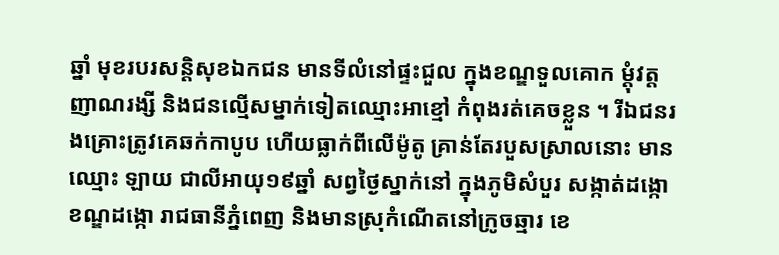ឆ្នាំ មុខរបរសន្តិសុខឯកជន មានទីលំនៅផ្ទះជួល ក្នុងខណ្ឌទួលគោក ម្តុំវត្តញាណរង្សី និងជនល្មើសម្នាក់ទៀតឈ្មោះអាខ្មៅ កំពុងរត់គេចខ្លួន ។ រីឯជនរងគ្រោះត្រូវគេឆក់កាបូប ហើយធ្លាក់ពីលើម៉ូតូ គ្រាន់តែរបួសស្រាលនោះ មានឈ្មោះ ឡាយ ជាលីអាយុ១៩ឆ្នាំ សព្វថ្ងៃស្នាក់នៅ ក្នុងភូមិសំបួរ សង្កាត់ដង្កោ ខណ្ឌដង្កោ រាជធានីភ្នំពេញ និងមានស្រុកំណើតនៅក្រូចឆ្មារ ខេ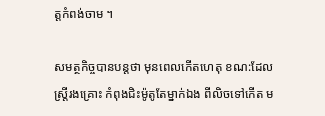ត្តកំពង់ចាម ។

សមត្ថកិច្ចបានបន្តថា មុនពេលកើតហេតុ ខណ:ដែលស្រ្តីរងគ្រោះ កំពុងជិះម៉ូតូតែម្នាក់ឯង ពីលិចទៅកើត ម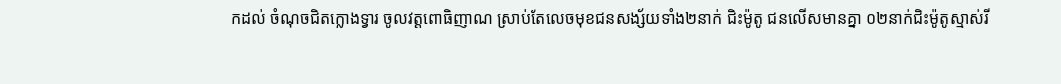កដល់ ចំណុចជិតក្លោងទ្វារ ចូលវត្តពោធិញាណ ស្រាប់តែលេចមុខជនសង្ស័យទាំង២នាក់ ជិះម៉ូតូ ជនលើសមានគ្នា ០២នាក់ជិះម៉ូតូស្មាស់រី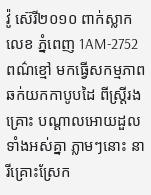វ៉ូ ស៊េរី២០១០ ពាក់ស្លាក លេខ ភ្នំពេញ 1AM-2752 ពណ៌ខ្មៅ មកធ្វើសកម្មភាពឆក់យកកាបូបដៃ ពីស្រ្តីរងគ្រោះ បណ្តាលអោយដួលទាំងអស់គ្នា ភ្លាមៗនោះ នារីគ្រោះស្រែក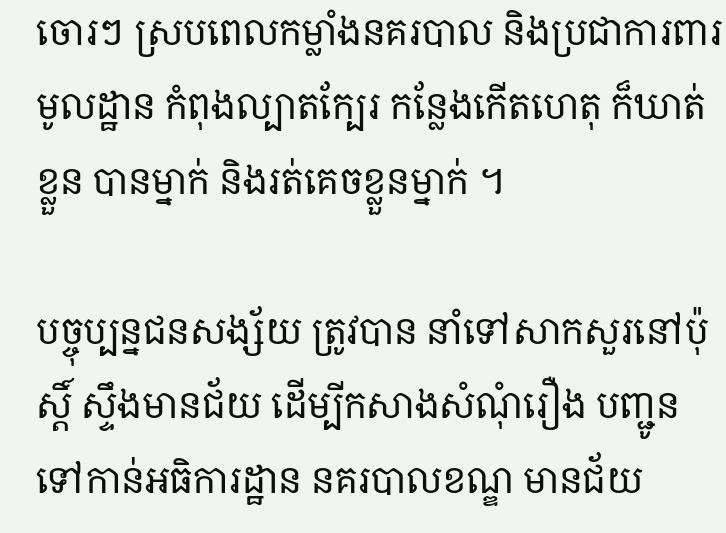ចោរៗ ស្របពេលកម្លាំងនគរបាល និងប្រជាការពារមូលដ្ឋាន កំពុងល្បាតក្បែរ កន្លែងកើតហេតុ ក៏ឃាត់ខ្លួន បានម្នាក់ និងរត់គេចខ្លួនម្នាក់ ។

បច្ចុប្បន្នជនសង្ស័យ ត្រូវបាន នាំទៅសាកសួរនៅប៉ុស្តិ៍ ស្ទឹងមានជ័យ ដើម្បីកសាងសំណុំរឿង បញ្ជូនទៅកាន់អធិការដ្ឋាន នគរបាលខណ្ឌ មានជ័យ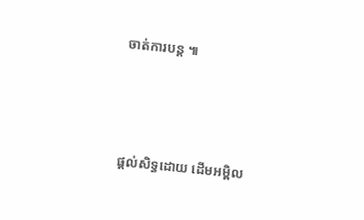ចាត់ការបន្ត ៕



ផ្តល់សិទ្ធដោយ ដើមអម្ពិល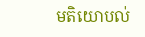មតិយោបល់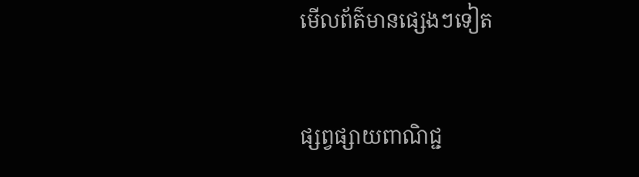មើលព័ត៌មានផ្សេងៗទៀត


ផ្សព្វផ្សាយពាណិជ្ជ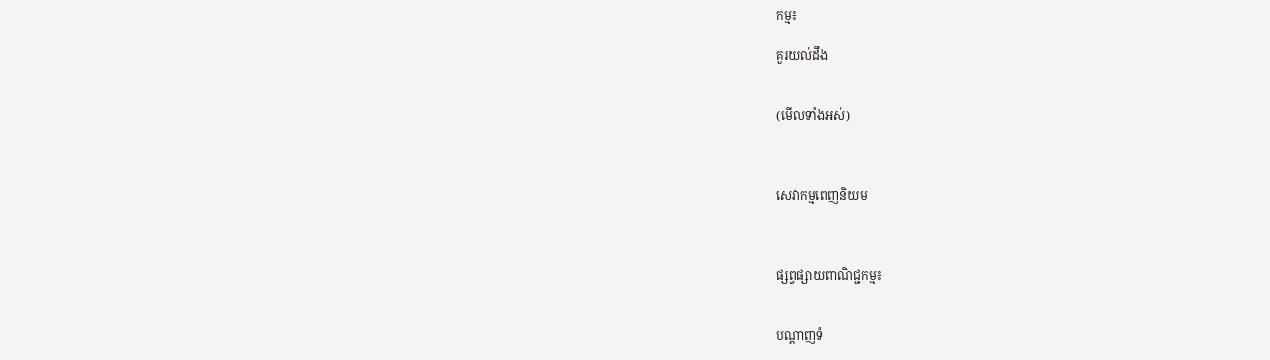កម្ម៖

គួរយល់ដឹង


(មើលទាំងអស់)



សេវាកម្មពេញនិយម



ផ្សព្វផ្សាយពាណិជ្ជកម្ម៖


បណ្តាញទំ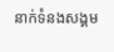នាក់ទំនងសង្គម